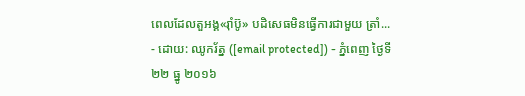ពេលដែលតួអង្គ«រ៉ាំប៊ូ» បដិសេធមិនធ្វើការជាមួយ ត្រាំ...
- ដោយ: ឈូករ័ត្ន ([email protected]) - ភ្នំពេញ ថ្ងៃទី២២ ធ្នូ ២០១៦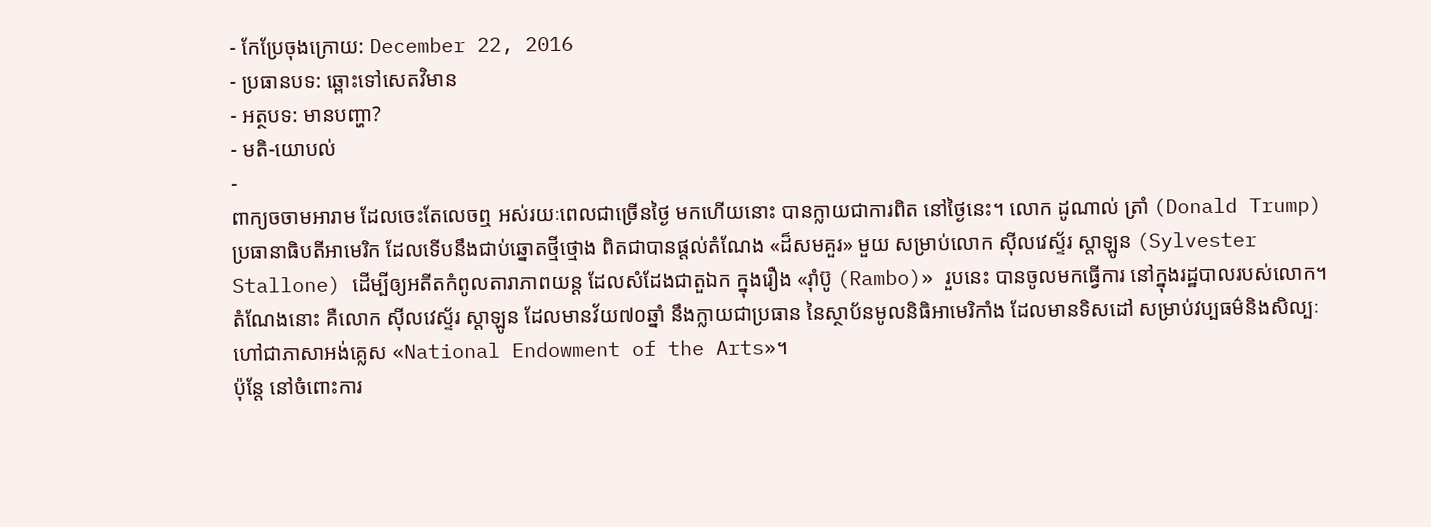- កែប្រែចុងក្រោយ: December 22, 2016
- ប្រធានបទ: ឆ្ពោះទៅសេតវិមាន
- អត្ថបទ: មានបញ្ហា?
- មតិ-យោបល់
-
ពាក្យចចាមអារាម ដែលចេះតែលេចឮ អស់រយៈពេលជាច្រើនថ្ងៃ មកហើយនោះ បានក្លាយជាការពិត នៅថ្ងៃនេះ។ លោក ដូណាល់ ត្រាំ (Donald Trump) ប្រធានាធិបតីអាមេរិក ដែលទើបនឹងជាប់ឆ្នោតថ្មីថ្មោង ពិតជាបានផ្ដល់តំណែង «ដ៏សមគួរ» មួយ សម្រាប់លោក ស៊ីលវេស្ទ័រ ស្តាឡូន (Sylvester Stallone) ដើម្បីឲ្យអតីតកំពូលតារាភាពយន្ដ ដែលសំដែងជាតួឯក ក្នុងរឿង «រ៉ាំប៊ូ (Rambo)» រួបនេះ បានចូលមកធ្វើការ នៅក្នុងរដ្ឋបាលរបស់លោក។
តំណែងនោះ គឺលោក ស៊ីលវេស្ទ័រ ស្តាឡូន ដែលមានវ័យ៧០ឆ្នាំ នឹងក្លាយជាប្រធាន នៃស្ថាប័នមូលនិធិអាមេរិកាំង ដែលមានទិសដៅ សម្រាប់វប្បធម៌និងសិល្បៈ ហៅជាភាសាអង់គ្លេស «National Endowment of the Arts»។
ប៉ុន្តែ នៅចំពោះការ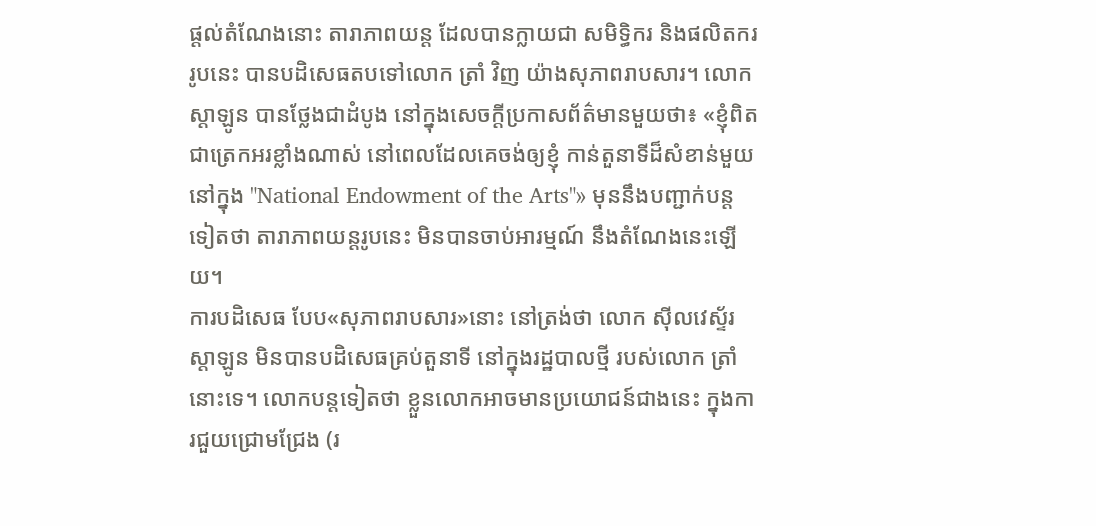ផ្ដល់តំណែងនោះ តារាភាពយន្ដ ដែលបានក្លាយជា សមិទ្ធិករ និងផលិតកររូបនេះ បានបដិសេធតបទៅលោក ត្រាំ វិញ យ៉ាងសុភាពរាបសារ។ លោក ស្តាឡូន បានថ្លែងជាដំបូង នៅក្នុងសេចក្ដីប្រកាសព័ត៌មានមួយថា៖ «ខ្ញុំពិតជាត្រេកអរខ្លាំងណាស់ នៅពេលដែលគេចង់ឲ្យខ្ញុំ កាន់តួនាទីដ៏សំខាន់មួយ នៅក្នុង "National Endowment of the Arts"» មុននឹងបញ្ជាក់បន្តទៀតថា តារាភាពយន្ដរូបនេះ មិនបានចាប់អារម្មណ៍ នឹងតំណែងនេះឡើយ។
ការបដិសេធ បែប«សុភាពរាបសារ»នោះ នៅត្រង់ថា លោក ស៊ីលវេស្ទ័រ ស្តាឡូន មិនបានបដិសេធគ្រប់តួនាទី នៅក្នុងរដ្ឋបាលថ្មី របស់លោក ត្រាំ នោះទេ។ លោកបន្តទៀតថា ខ្លួនលោកអាចមានប្រយោជន៍ជាងនេះ ក្នុងការជួយជ្រោមជ្រែង (រ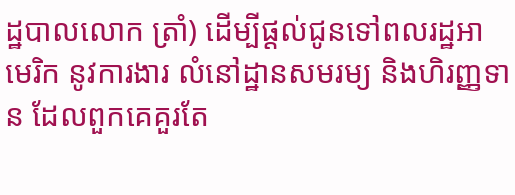ដ្ឋបាលលោក ត្រាំ) ដើម្បីផ្ដល់ជូនទៅពលរដ្ឋអាមេរិក នូវការងារ លំនៅដ្ឋានសមរម្យ និងហិរញ្ញទាន ដែលពួកគេគួរតែ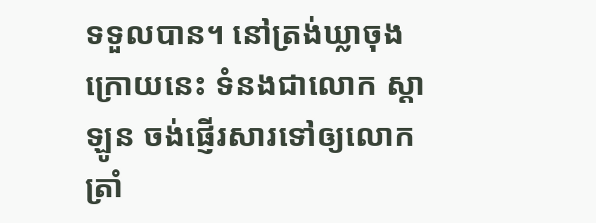ទទួលបាន។ នៅត្រង់ឃ្លាចុងក្រោយនេះ ទំនងជាលោក ស្តាឡូន ចង់ផ្ញើរសារទៅឲ្យលោក ត្រាំ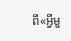ពី«អ្វីមួ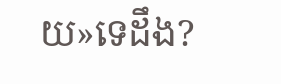យ»ទេដឹង?